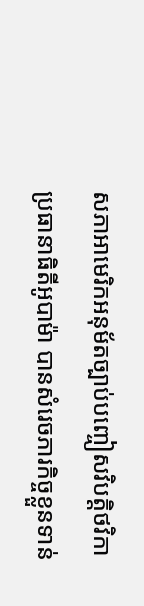សភាអាមេរិកអនុម័តច្បាប់បញ្ចៀសវិបត្តិថវិកា
ប្រធានាធិតីអូបាម៉ា បានសំរេចភារកិច្ចខ្លួនទាន់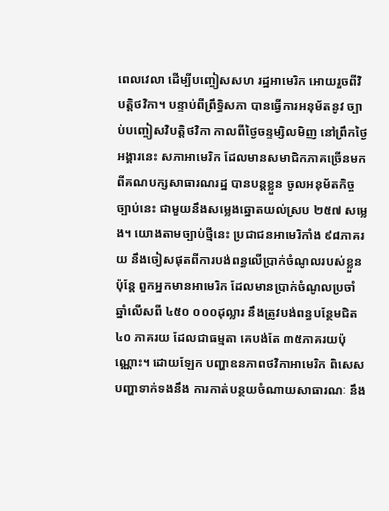ពេលវេលា ដើម្បីបញ្ចៀសសហ រដ្ឋអាមេរិក អោយរួចពីវិបត្តិថវិកា។ បន្ទាប់ពីព្រឹទ្ធិសភា បានធ្វើការអនុម័តនូវ ច្បាប់បញ្ចៀសវិបត្តិថវិកា កាលពីថ្ងៃចន្ទម្សិលមិញ នៅព្រឹកថ្ងៃអង្គារនេះ សភាអាមេរិក ដែលមានសមាជិកភាគច្រើនមកពីគណបក្សសាធារណរដ្ឋ បានបន្តខ្លួន ចូលអនុម័តកិច្ចច្បាប់នេះ ជាមួយនឹងសម្លេងឆ្នោតយល់ស្រប ២៥៧ សម្លេង។ យោងតាមច្បាប់ថ្មីនេះ ប្រជាជនអាមេរិកាំង ៩៨ភាគរយ នឹងចៀសផុតពីការបង់ពន្ធលើប្រាក់ចំណូលរបស់ខ្លួន ប៉ុន្តែ ពួកអ្នកមានអាមេរិក ដែលមានប្រាក់ចំណូលប្រចាំឆ្នាំលើសពី ៤៥០ ០០០ដុល្លារ នឹងត្រូវបង់ពន្ធបន្ថែមជិត ៤០ ភាគរយ ដែលជាធម្មតា គេបង់តែ ៣៥ភាគរយប៉ុណ្ណោះ។ ដោយឡែក បញ្ហាឧនភាពថវិកាអាមេរិក ពិសេសបញ្ហាទាក់ទងនឹង ការកាត់បន្ថយចំណាយសាធារណៈ នឹង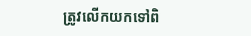ត្រូវលើកយកទៅពិ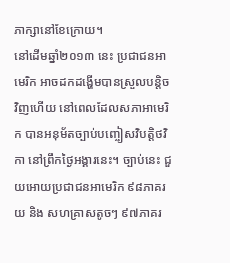ភាក្សានៅខែក្រោយ។
នៅដើមឆ្នាំ២០១៣ នេះ ប្រជាជនអាមេរិក អាចដកដង្ហើមបានស្រួលបន្តិចវិញហើយ នៅពេលដែលសភាអាមេរិក បានអនុម័តច្បាប់បញ្ចៀសវិបត្តិថវិកា នៅព្រឹកថ្ងៃអង្គារនេះ។ ច្បាប់នេះ ជួយអោយប្រជាជនអាមេរិក ៩៨ភាគរយ និង សហគ្រាសតូចៗ ៩៧ភាគរ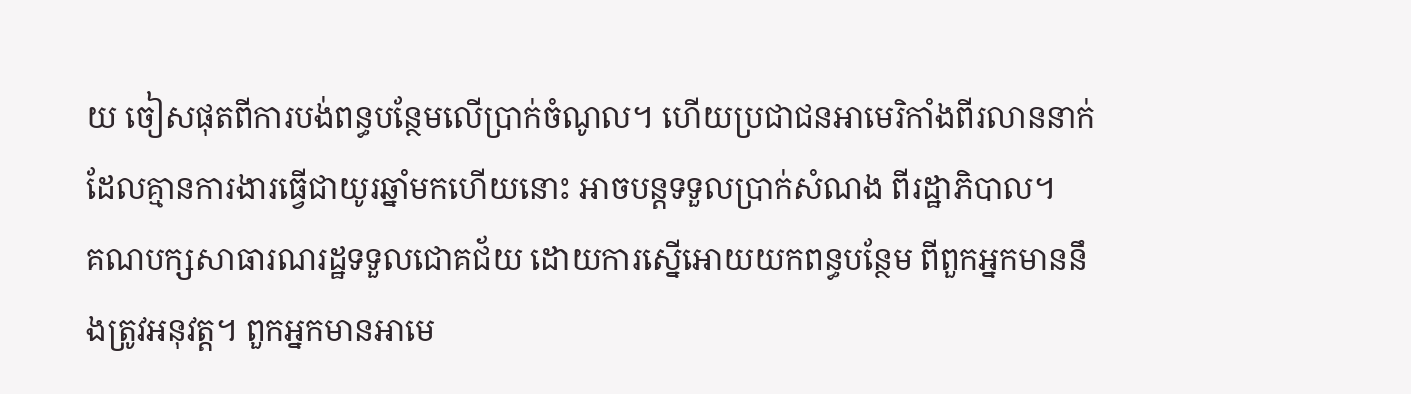យ ចៀសផុតពីការបង់ពន្ធបន្ថែមលើប្រាក់ចំណូល។ ហើយប្រជាជនអាមេរិកាំងពីរលាននាក់ ដែលគ្មានការងារធ្វើជាយូរឆ្នាំមកហើយនោះ អាចបន្តទទួលប្រាក់សំណង ពីរដ្ឋាភិបាល។
គណបក្សសាធារណរដ្ឋទទួលជោគជ័យ ដោយការស្នើអោយយកពន្ធបន្ថែម ពីពួកអ្នកមាននឹងត្រូវអនុវត្ត។ ពួកអ្នកមានអាមេ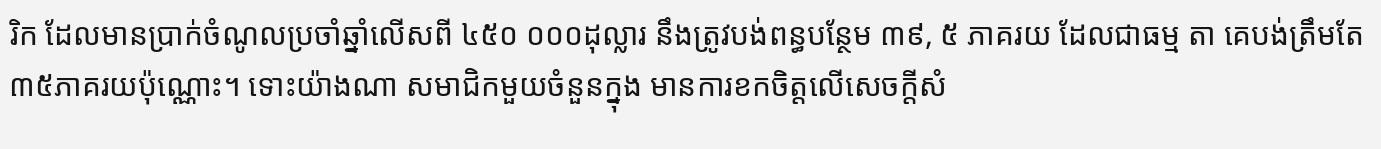រិក ដែលមានប្រាក់ចំណូលប្រចាំឆ្នាំលើសពី ៤៥០ ០០០ដុល្លារ នឹងត្រូវបង់ពន្ធបន្ថែម ៣៩, ៥ ភាគរយ ដែលជាធម្ម តា គេបង់ត្រឹមតែ ៣៥ភាគរយប៉ុណ្ណោះ។ ទោះយ៉ាងណា សមាជិកមួយចំនួនក្នុង មានការខកចិត្តលើសេចក្តីសំ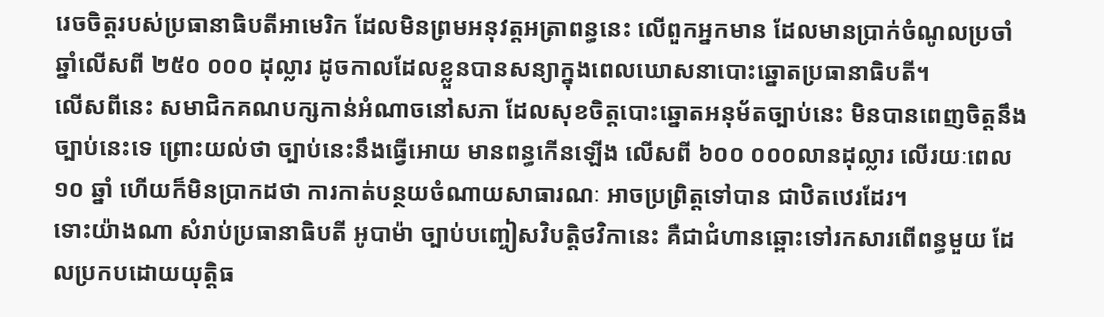រេចចិត្តរបស់ប្រធានាធិបតីអាមេរិក ដែលមិនព្រមអនុវត្តអត្រាពន្ធនេះ លើពួកអ្នកមាន ដែលមានប្រាក់ចំណូលប្រចាំឆ្នាំលើសពី ២៥០ ០០០ ដុល្លារ ដូចកាលដែលខ្លួនបានសន្យាក្នុងពេលឃោសនាបោះឆ្នោតប្រធានាធិបតី។
លើសពីនេះ សមាជិកគណបក្សកាន់អំណាចនៅសភា ដែលសុខចិត្តបោះឆ្នោតអនុម័តច្បាប់នេះ មិនបានពេញចិត្តនឹងច្បាប់នេះទេ ព្រោះយល់ថា ច្បាប់នេះនឹងធ្វើអោយ មានពន្ធកើនឡើង លើសពី ៦០០ ០០០លានដុល្លារ លើរយៈពេល ១០ ឆ្នាំ ហើយក៏មិនប្រាកដថា ការកាត់បន្ថយចំណាយសាធារណៈ អាចប្រព្រិត្តទៅបាន ជាឋិតឋេរដែរ។
ទោះយ៉ាងណា សំរាប់ប្រធានាធិបតី អូបាម៉ា ច្បាប់បញ្ចៀសវិបត្តិថវិកានេះ គឺជាជំហានឆ្ពោះទៅរកសារពើពន្ធមួយ ដែលប្រកបដោយយុត្តិធ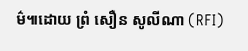ម៌៕ដោយ ព្រំ សឿន សូលីណា (RFI)